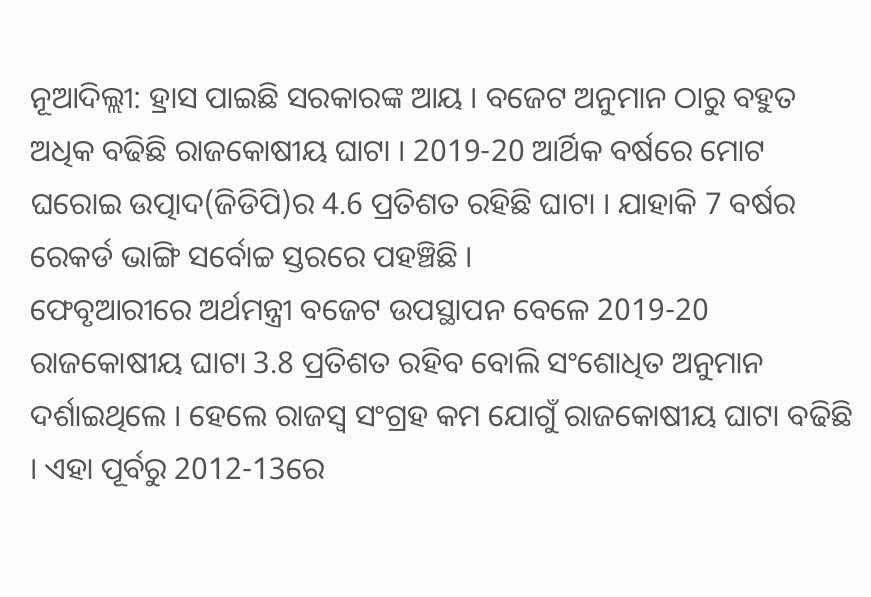ନୂଆଦିଲ୍ଲୀ: ହ୍ରାସ ପାଇଛି ସରକାରଙ୍କ ଆୟ । ବଜେଟ ଅନୁମାନ ଠାରୁ ବହୁତ ଅଧିକ ବଢିଛି ରାଜକୋଷୀୟ ଘାଟା । 2019-20 ଆର୍ଥିକ ବର୍ଷରେ ମୋଟ ଘରୋଇ ଉତ୍ପାଦ(ଜିଡିପି)ର 4.6 ପ୍ରତିଶତ ରହିଛି ଘାଟା । ଯାହାକି 7 ବର୍ଷର ରେକର୍ଡ ଭାଙ୍ଗି ସର୍ବୋଚ୍ଚ ସ୍ତରରେ ପହଞ୍ଚିଛି ।
ଫେବୃଆରୀରେ ଅର୍ଥମନ୍ତ୍ରୀ ବଜେଟ ଉପସ୍ଥାପନ ବେଳେ 2019-20 ରାଜକୋଷୀୟ ଘାଟା 3.8 ପ୍ରତିଶତ ରହିବ ବୋଲି ସଂଶୋଧିତ ଅନୁମାନ ଦର୍ଶାଇଥିଲେ । ହେଲେ ରାଜସ୍ବ ସଂଗ୍ରହ କମ ଯୋଗୁଁ ରାଜକୋଷୀୟ ଘାଟା ବଢିଛି । ଏହା ପୂର୍ବରୁ 2012-13ରେ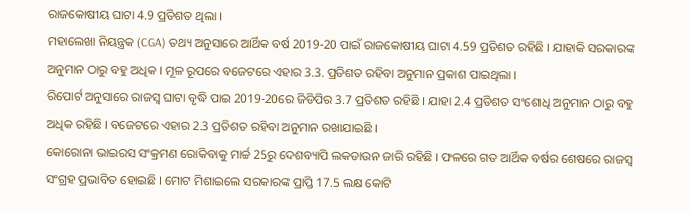ରାଜକୋଷୀୟ ଘାଟା 4.9 ପ୍ରତିଶତ ଥିଲା ।
ମହାଲେଖା ନିୟନ୍ତ୍ରକ (CGA) ତଥ୍ୟ ଅନୁସାରେ ଆର୍ଥିକ ବର୍ଷ 2019-20 ପାଇଁ ରାଜକୋଷୀୟ ଘାଟା 4.59 ପ୍ରତିଶତ ରହିଛି । ଯାହାକି ସରକାରଙ୍କ ଅନୁମାନ ଠାରୁ ବହୁ ଅଧିକ । ମୂଳ ରୂପରେ ବଜେଟରେ ଏହାର 3.3. ପ୍ରତିଶତ ରହିବା ଅନୁମାନ ପ୍ରକାଶ ପାଇଥିଲା ।
ରିପୋର୍ଟ ଅନୁସାରେ ରାଜସ୍ବ ଘାଟା ବୃଦ୍ଧି ପାଇ 2019-20ରେ ଜିଡିପିର 3.7 ପ୍ରତିଶତ ରହିଛି । ଯାହା 2.4 ପ୍ରତିଶତ ସଂଶୋଧି ଅନୁମାନ ଠାରୁ ବହୁ ଅଧିକ ରହିଛି । ବଜେଟରେ ଏହାର 2.3 ପ୍ରତିଶତ ରହିବା ଅନୁମାନ ରଖାଯାଇଛି ।
କୋରୋନା ଭାଇରସ ସଂକ୍ରମଣ ରୋକିବାକୁ ମାର୍ଚ୍ଚ 25ରୁ ଦେଶବ୍ୟାପି ଲକଡାଉନ ଜାରି ରହିଛି । ଫଳରେ ଗତ ଆର୍ଥିକ ବର୍ଷର ଶେଷରେ ରାଜସ୍ବ ସଂଗ୍ରହ ପ୍ରଭାବିତ ହୋଇଛି । ମୋଟ ମିଶାଇଲେ ସରକାରଙ୍କ ପ୍ରାପ୍ତି 17.5 ଲକ୍ଷ କୋଟି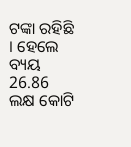ଟଙ୍କା ରହିଛି । ହେଲେ ବ୍ୟୟ 26.86 ଲକ୍ଷ କୋଟି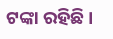ଟଙ୍କା ରହିଛି ।